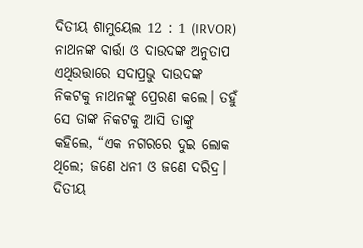ଦିତୀୟ ଶାମୁୟେଲ 12 : 1 (IRVOR)
ନାଥନଙ୍କ ବାର୍ତ୍ତା ଓ ଦାଉଦଙ୍କ ଅନୁତାପ ଏଥିଉତ୍ତାରେ ସଦାପ୍ରଭୁ ଦାଉଦଙ୍କ ନିକଟକୁ ନାଥନଙ୍କୁ ପ୍ରେରଣ କଲେ। ତହୁଁ ସେ ତାଙ୍କ ନିକଟକୁ ଆସି ତାଙ୍କୁ କହିଲେ, “ଏକ ନଗରରେ ଦୁଇ ଲୋକ ଥିଲେ; ଜଣେ ଧନୀ ଓ ଜଣେ ଦରିଦ୍ର।
ଦିତୀୟ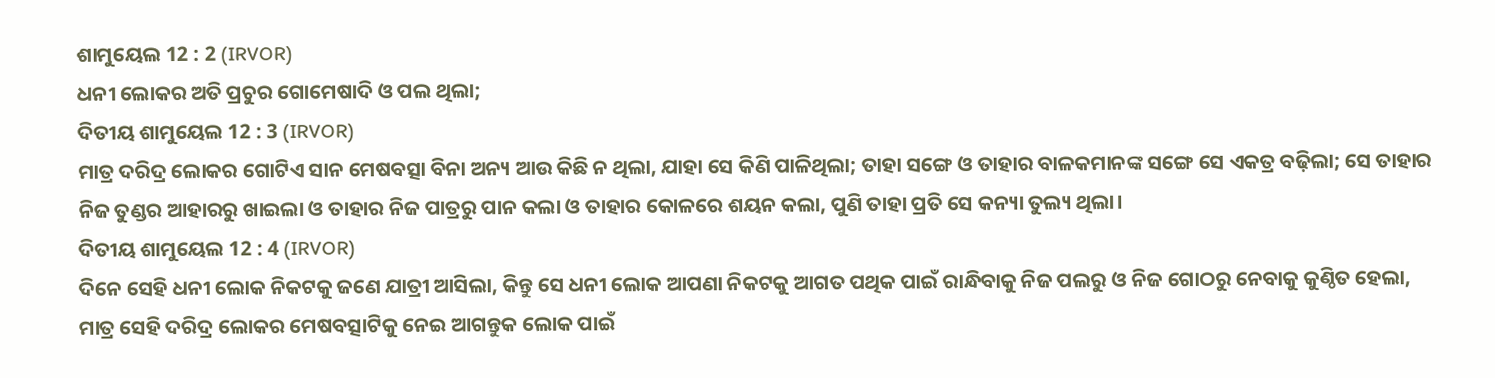ଶାମୁୟେଲ 12 : 2 (IRVOR)
ଧନୀ ଲୋକର ଅତି ପ୍ରଚୁର ଗୋମେଷାଦି ଓ ପଲ ଥିଲା;
ଦିତୀୟ ଶାମୁୟେଲ 12 : 3 (IRVOR)
ମାତ୍ର ଦରିଦ୍ର ଲୋକର ଗୋଟିଏ ସାନ ମେଷବତ୍ସା ବିନା ଅନ୍ୟ ଆଉ କିଛି ନ ଥିଲା, ଯାହା ସେ କିଣି ପାଳିଥିଲା; ତାହା ସଙ୍ଗେ ଓ ତାହାର ବାଳକମାନଙ୍କ ସଙ୍ଗେ ସେ ଏକତ୍ର ବଢ଼ିଲା; ସେ ତାହାର ନିଜ ତୁଣ୍ଡର ଆହାରରୁ ଖାଇଲା ଓ ତାହାର ନିଜ ପାତ୍ରରୁ ପାନ କଲା ଓ ତାହାର କୋଳରେ ଶୟନ କଲା, ପୁଣି ତାହା ପ୍ରତି ସେ କନ୍ୟା ତୁଲ୍ୟ ଥିଲା।
ଦିତୀୟ ଶାମୁୟେଲ 12 : 4 (IRVOR)
ଦିନେ ସେହି ଧନୀ ଲୋକ ନିକଟକୁ ଜଣେ ଯାତ୍ରୀ ଆସିଲା, କିନ୍ତୁ ସେ ଧନୀ ଲୋକ ଆପଣା ନିକଟକୁ ଆଗତ ପଥିକ ପାଇଁ ରାନ୍ଧିବାକୁ ନିଜ ପଲରୁ ଓ ନିଜ ଗୋଠରୁ ନେବାକୁ କୁଣ୍ଠିତ ହେଲା, ମାତ୍ର ସେହି ଦରିଦ୍ର ଲୋକର ମେଷବତ୍ସାଟିକୁ ନେଇ ଆଗନ୍ତୁକ ଲୋକ ପାଇଁ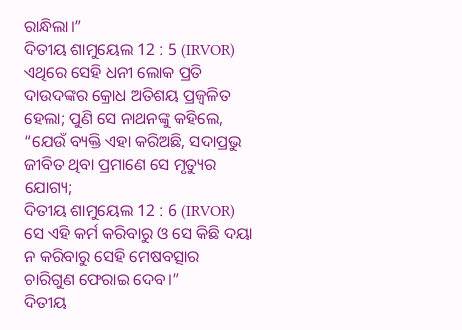ରାନ୍ଧିଲା।”
ଦିତୀୟ ଶାମୁୟେଲ 12 : 5 (IRVOR)
ଏଥିରେ ସେହି ଧନୀ ଲୋକ ପ୍ରତି ଦାଉଦଙ୍କର କ୍ରୋଧ ଅତିଶୟ ପ୍ରଜ୍ୱଳିତ ହେଲା; ପୁଣି ସେ ନାଥନଙ୍କୁ କହିଲେ, “ଯେଉଁ ବ୍ୟକ୍ତି ଏହା କରିଅଛି, ସଦାପ୍ରଭୁ ଜୀବିତ ଥିବା ପ୍ରମାଣେ ସେ ମୃତ୍ୟୁର ଯୋଗ୍ୟ;
ଦିତୀୟ ଶାମୁୟେଲ 12 : 6 (IRVOR)
ସେ ଏହି କର୍ମ କରିବାରୁ ଓ ସେ କିଛି ଦୟା ନ କରିବାରୁ ସେହି ମେଷବତ୍ସାର ଚାରିଗୁଣ ଫେରାଇ ଦେବ।”
ଦିତୀୟ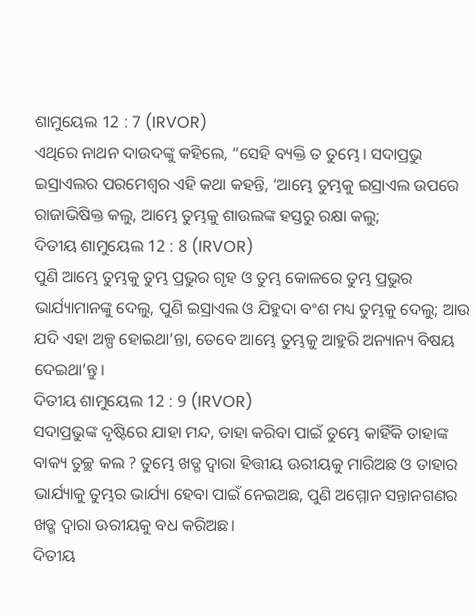ଶାମୁୟେଲ 12 : 7 (IRVOR)
ଏଥିରେ ନାଥନ ଦାଉଦଙ୍କୁ କହିଲେ, “ସେହି ବ୍ୟକ୍ତି ତ ତୁମ୍ଭେ। ସଦାପ୍ରଭୁ ଇସ୍ରାଏଲର ପରମେଶ୍ୱର ଏହି କଥା କହନ୍ତି, ‘ଆମ୍ଭେ ତୁମ୍ଭକୁ ଇସ୍ରାଏଲ ଉପରେ ରାଜାଭିଷିକ୍ତ କଲୁ, ଆମ୍ଭେ ତୁମ୍ଭକୁ ଶାଉଲଙ୍କ ହସ୍ତରୁ ରକ୍ଷା କଲୁ;
ଦିତୀୟ ଶାମୁୟେଲ 12 : 8 (IRVOR)
ପୁଣି ଆମ୍ଭେ ତୁମ୍ଭକୁ ତୁମ୍ଭ ପ୍ରଭୁର ଗୃହ ଓ ତୁମ୍ଭ କୋଳରେ ତୁମ୍ଭ ପ୍ରଭୁର ଭାର୍ଯ୍ୟାମାନଙ୍କୁ ଦେଲୁ, ପୁଣି ଇସ୍ରାଏଲ ଓ ଯିହୁଦା ବଂଶ ମଧ୍ୟ ତୁମ୍ଭକୁ ଦେଲୁ; ଆଉ ଯଦି ଏହା ଅଳ୍ପ ହୋଇଥା’ନ୍ତା, ତେବେ ଆମ୍ଭେ ତୁମ୍ଭକୁ ଆହୁରି ଅନ୍ୟାନ୍ୟ ବିଷୟ ଦେଇଥା’ନ୍ତୁ।
ଦିତୀୟ ଶାମୁୟେଲ 12 : 9 (IRVOR)
ସଦାପ୍ରଭୁଙ୍କ ଦୃଷ୍ଟିରେ ଯାହା ମନ୍ଦ, ତାହା କରିବା ପାଇଁ ତୁମ୍ଭେ କାହିଁକି ତାହାଙ୍କ ବାକ୍ୟ ତୁଚ୍ଛ କଲ ? ତୁମ୍ଭେ ଖଡ୍ଗ ଦ୍ୱାରା ହିତ୍ତୀୟ ଊରୀୟକୁ ମାରିଅଛ ଓ ତାହାର ଭାର୍ଯ୍ୟାକୁ ତୁମ୍ଭର ଭାର୍ଯ୍ୟା ହେବା ପାଇଁ ନେଇଅଛ, ପୁଣି ଅମ୍ମୋନ ସନ୍ତାନଗଣର ଖଡ୍ଗ ଦ୍ୱାରା ଊରୀୟକୁ ବଧ କରିଅଛ।
ଦିତୀୟ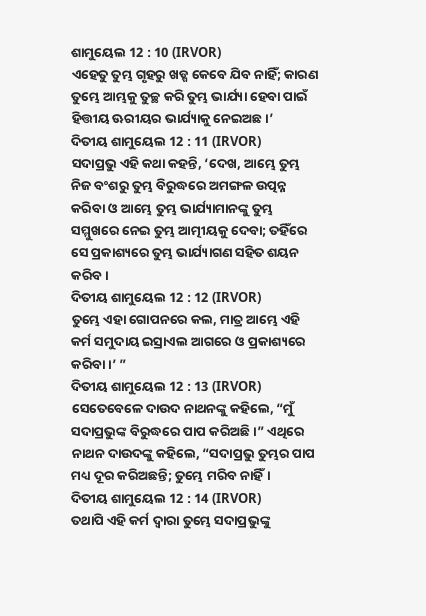ଶାମୁୟେଲ 12 : 10 (IRVOR)
ଏହେତୁ ତୁମ୍ଭ ଗୃହରୁ ଖଡ୍ଗ କେବେ ଯିବ ନାହିଁ; କାରଣ ତୁମ୍ଭେ ଆମ୍ଭକୁ ତୁଚ୍ଛ କରି ତୁମ୍ଭ ଭାର୍ଯ୍ୟା ହେବା ପାଇଁ ହିତ୍ତୀୟ ଊରୀୟର ଭାର୍ଯ୍ୟାକୁ ନେଇଅଛ।’
ଦିତୀୟ ଶାମୁୟେଲ 12 : 11 (IRVOR)
ସଦାପ୍ରଭୁ ଏହି କଥା କହନ୍ତି, ‘ଦେଖ, ଆମ୍ଭେ ତୁମ୍ଭ ନିଜ ବଂଶରୁ ତୁମ୍ଭ ବିରୁଦ୍ଧରେ ଅମଙ୍ଗଳ ଉତ୍ପନ୍ନ କରିବା ଓ ଆମ୍ଭେ ତୁମ୍ଭ ଭାର୍ଯ୍ୟାମାନଙ୍କୁ ତୁମ୍ଭ ସମ୍ମୁଖରେ ନେଇ ତୁମ୍ଭ ଆତ୍ମୀୟକୁ ଦେବା; ତହିଁରେ ସେ ପ୍ରକାଶ୍ୟରେ ତୁମ୍ଭ ଭାର୍ଯ୍ୟାଗଣ ସହିତ ଶୟନ କରିବ।
ଦିତୀୟ ଶାମୁୟେଲ 12 : 12 (IRVOR)
ତୁମ୍ଭେ ଏହା ଗୋପନରେ କଲ, ମାତ୍ର ଆମ୍ଭେ ଏହି କର୍ମ ସମୁଦାୟ ଇସ୍ରାଏଲ ଆଗରେ ଓ ପ୍ରକାଶ୍ୟରେ କରିବା।’ ”
ଦିତୀୟ ଶାମୁୟେଲ 12 : 13 (IRVOR)
ସେତେବେଳେ ଦାଉଦ ନାଥନଙ୍କୁ କହିଲେ, “ମୁଁ ସଦାପ୍ରଭୁଙ୍କ ବିରୁଦ୍ଧରେ ପାପ କରିଅଛି।” ଏଥିରେ ନାଥନ ଦାଉଦଙ୍କୁ କହିଲେ, “ସଦାପ୍ରଭୁ ତୁମ୍ଭର ପାପ ମଧ୍ୟ ଦୂର କରିଅଛନ୍ତି; ତୁମ୍ଭେ ମରିବ ନାହିଁ।
ଦିତୀୟ ଶାମୁୟେଲ 12 : 14 (IRVOR)
ତଥାପି ଏହି କର୍ମ ଦ୍ୱାରା ତୁମ୍ଭେ ସଦାପ୍ରଭୁଙ୍କୁ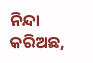ନିନ୍ଦା କରିଅଛ,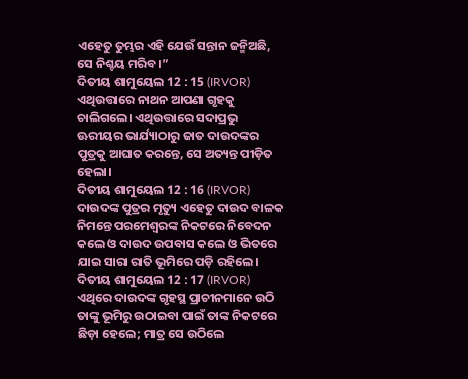ଏହେତୁ ତୁମ୍ଭର ଏହି ଯେଉଁ ସନ୍ତାନ ଜନ୍ମିଅଛି, ସେ ନିଶ୍ଚୟ ମରିବ।”
ଦିତୀୟ ଶାମୁୟେଲ 12 : 15 (IRVOR)
ଏଥିଉତ୍ତାରେ ନାଥନ ଆପଣା ଗୃହକୁ ଚାଲିଗଲେ। ଏଥିଉତ୍ତାରେ ସଦାପ୍ରଭୁ ଊରୀୟର ଭାର୍ଯ୍ୟାଠାରୁ ଜାତ ଦାଉଦଙ୍କର ପୁତ୍ରକୁ ଆଘାତ କରନ୍ତେ, ସେ ଅତ୍ୟନ୍ତ ପୀଡ଼ିତ ହେଲା।
ଦିତୀୟ ଶାମୁୟେଲ 12 : 16 (IRVOR)
ଦାଉଦଙ୍କ ପୁତ୍ରର ମୃତ୍ୟୁ ଏହେତୁ ଦାଉଦ ବାଳକ ନିମନ୍ତେ ପରମେଶ୍ୱରଙ୍କ ନିକଟରେ ନିବେଦନ କଲେ ଓ ଦାଉଦ ଉପବାସ କଲେ ଓ ଭିତରେ ଯାଇ ସାରା ରାତି ଭୂମିରେ ପଡ଼ି ରହିଲେ।
ଦିତୀୟ ଶାମୁୟେଲ 12 : 17 (IRVOR)
ଏଥିରେ ଦାଉଦଙ୍କ ଗୃହସ୍ଥ ପ୍ରାଚୀନମାନେ ଉଠି ତାଙ୍କୁ ଭୂମିରୁ ଉଠାଇବା ପାଇଁ ତାଙ୍କ ନିକଟରେ ଛିଡ଼ା ହେଲେ; ମାତ୍ର ସେ ଉଠିଲେ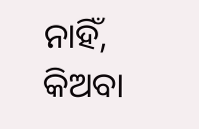ନାହିଁ, କିଅବା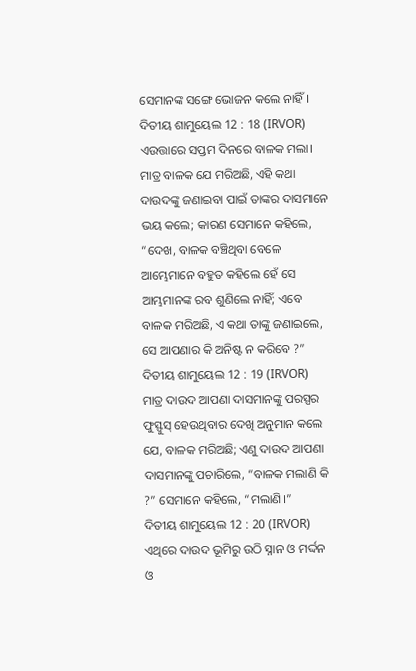ସେମାନଙ୍କ ସଙ୍ଗେ ଭୋଜନ କଲେ ନାହିଁ।
ଦିତୀୟ ଶାମୁୟେଲ 12 : 18 (IRVOR)
ଏଉତ୍ତାରେ ସପ୍ତମ ଦିନରେ ବାଳକ ମଲା। ମାତ୍ର ବାଳକ ଯେ ମରିଅଛି, ଏହି କଥା ଦାଉଦଙ୍କୁ ଜଣାଇବା ପାଇଁ ତାଙ୍କର ଦାସମାନେ ଭୟ କଲେ; କାରଣ ସେମାନେ କହିଲେ, “ଦେଖ, ବାଳକ ବଞ୍ଚିଥିବା ବେଳେ ଆମ୍ଭେମାନେ ବହୁତ କହିଲେ ହେଁ ସେ ଆମ୍ଭମାନଙ୍କ ରବ ଶୁଣିଲେ ନାହିଁ; ଏବେ ବାଳକ ମରିଅଛି, ଏ କଥା ତାଙ୍କୁ ଜଣାଇଲେ, ସେ ଆପଣାର କି ଅନିଷ୍ଟ ନ କରିବେ ?”
ଦିତୀୟ ଶାମୁୟେଲ 12 : 19 (IRVOR)
ମାତ୍ର ଦାଉଦ ଆପଣା ଦାସମାନଙ୍କୁ ପରସ୍ପର ଫୁସ୍ଫୁସ୍ ହେଉଥିବାର ଦେଖି ଅନୁମାନ କଲେ ଯେ, ବାଳକ ମରିଅଛି; ଏଣୁ ଦାଉଦ ଆପଣା ଦାସମାନଙ୍କୁ ପଚାରିଲେ, “ବାଳକ ମଲାଣି କି ?” ସେମାନେ କହିଲେ, “ମଲାଣି।”
ଦିତୀୟ ଶାମୁୟେଲ 12 : 20 (IRVOR)
ଏଥିରେ ଦାଉଦ ଭୂମିରୁ ଉଠି ସ୍ନାନ ଓ ମର୍ଦ୍ଦନ ଓ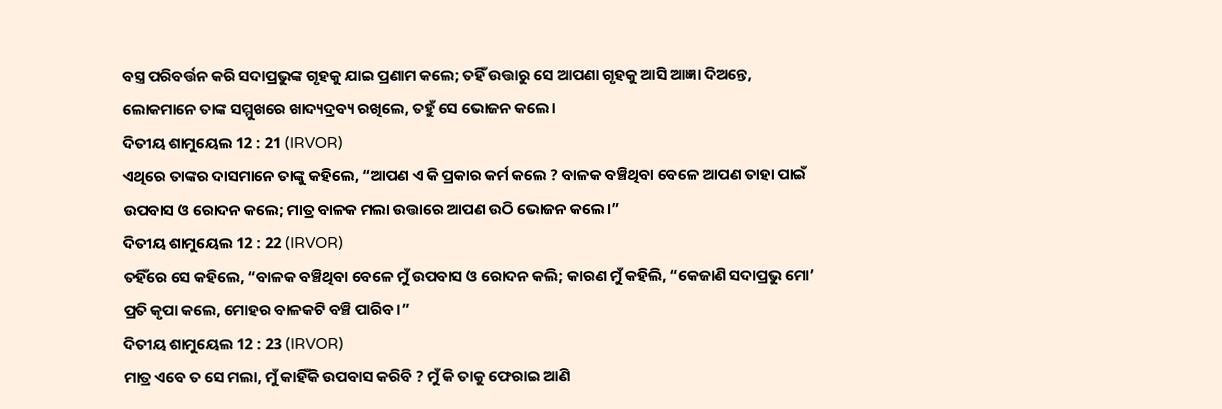ବସ୍ତ୍ର ପରିବର୍ତ୍ତନ କରି ସଦାପ୍ରଭୁଙ୍କ ଗୃହକୁ ଯାଇ ପ୍ରଣାମ କଲେ; ତହିଁ ଉତ୍ତାରୁ ସେ ଆପଣା ଗୃହକୁ ଆସି ଆଜ୍ଞା ଦିଅନ୍ତେ, ଲୋକମାନେ ତାଙ୍କ ସମ୍ମୁଖରେ ଖାଦ୍ୟଦ୍ରବ୍ୟ ରଖିଲେ, ତହୁଁ ସେ ଭୋଜନ କଲେ।
ଦିତୀୟ ଶାମୁୟେଲ 12 : 21 (IRVOR)
ଏଥିରେ ତାଙ୍କର ଦାସମାନେ ତାଙ୍କୁ କହିଲେ, “ଆପଣ ଏ କି ପ୍ରକାର କର୍ମ କଲେ ? ବାଳକ ବଞ୍ଚିଥିବା ବେଳେ ଆପଣ ତାହା ପାଇଁ ଉପବାସ ଓ ରୋଦନ କଲେ; ମାତ୍ର ବାଳକ ମଲା ଉତ୍ତାରେ ଆପଣ ଉଠି ଭୋଜନ କଲେ।”
ଦିତୀୟ ଶାମୁୟେଲ 12 : 22 (IRVOR)
ତହିଁରେ ସେ କହିଲେ, “ବାଳକ ବଞ୍ଚିଥିବା ବେଳେ ମୁଁ ଉପବାସ ଓ ରୋଦନ କଲି; କାରଣ ମୁଁ କହିଲି, “କେଜାଣି ସଦାପ୍ରଭୁ ମୋ’ ପ୍ରତି କୃପା କଲେ, ମୋହର ବାଳକଟି ବଞ୍ଚି ପାରିବ।”
ଦିତୀୟ ଶାମୁୟେଲ 12 : 23 (IRVOR)
ମାତ୍ର ଏବେ ତ ସେ ମଲା, ମୁଁ କାହିଁକି ଉପବାସ କରିବି ? ମୁଁ କି ତାକୁ ଫେରାଇ ଆଣି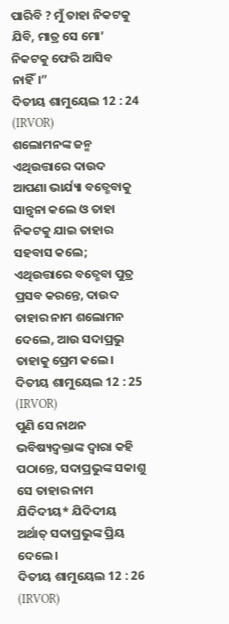ପାରିବି ? ମୁଁ ତାହା ନିକଟକୁ ଯିବି, ମାତ୍ର ସେ ମୋ’ ନିକଟକୁ ଫେରି ଆସିବ ନାହିଁ।”
ଦିତୀୟ ଶାମୁୟେଲ 12 : 24 (IRVOR)
ଶଲୋମନଙ୍କ ଜନ୍ମ ଏଥିଉତ୍ତାରେ ଦାଉଦ ଆପଣା ଭାର୍ଯ୍ୟା ବତ୍ଶେବାକୁ ସାନ୍ତ୍ୱନା କଲେ ଓ ତାହା ନିକଟକୁ ଯାଇ ତାହାର ସହବାସ କଲେ; ଏଥିଉତ୍ତାରେ ବତ୍ଶେବା ପୁତ୍ର ପ୍ରସବ କରନ୍ତେ, ଦାଉଦ ତାହାର ନାମ ଶଲୋମନ ଦେଲେ, ଆଉ ସଦାପ୍ରଭୁ ତାହାକୁ ପ୍ରେମ କଲେ।
ଦିତୀୟ ଶାମୁୟେଲ 12 : 25 (IRVOR)
ପୁଣି ସେ ନାଥନ ଭବିଷ୍ୟଦ୍ବକ୍ତାଙ୍କ ଦ୍ୱାରା କହି ପଠାନ୍ତେ, ସଦାପ୍ରଭୁଙ୍କ ସକାଶୁ ସେ ତାହାର ନାମ ଯିଦିଦୀୟ* ଯିଦିଦୀୟ ଅର୍ଥାତ୍ ସଦାପ୍ରଭୁଙ୍କ ପ୍ରିୟ ଦେଲେ।
ଦିତୀୟ ଶାମୁୟେଲ 12 : 26 (IRVOR)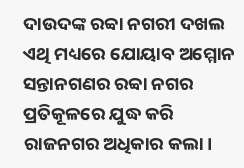ଦାଉଦଙ୍କ ରବ୍ବା ନଗରୀ ଦଖଲ ଏଥି ମଧ୍ୟରେ ଯୋୟାବ ଅମ୍ମୋନ ସନ୍ତାନଗଣର ରବ୍ବା ନଗର ପ୍ରତିକୂଳରେ ଯୁଦ୍ଧ କରି ରାଜନଗର ଅଧିକାର କଲା।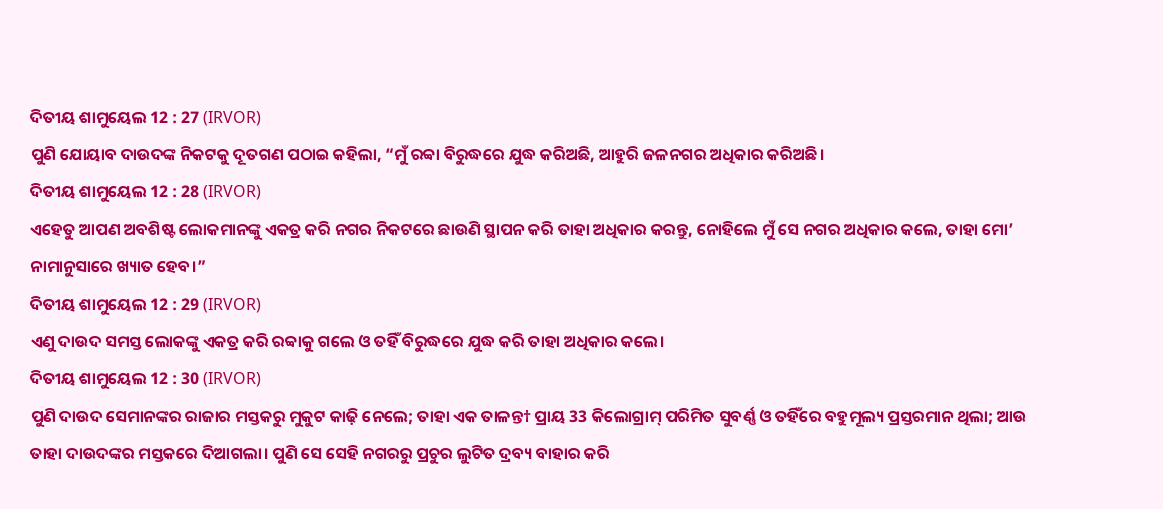ଦିତୀୟ ଶାମୁୟେଲ 12 : 27 (IRVOR)
ପୁଣି ଯୋୟାବ ଦାଉଦଙ୍କ ନିକଟକୁ ଦୂତଗଣ ପଠାଇ କହିଲା, “ମୁଁ ରବ୍ବା ବିରୁଦ୍ଧରେ ଯୁଦ୍ଧ କରିଅଛି, ଆହୁରି ଜଳନଗର ଅଧିକାର କରିଅଛି।
ଦିତୀୟ ଶାମୁୟେଲ 12 : 28 (IRVOR)
ଏହେତୁ ଆପଣ ଅବଶିଷ୍ଟ ଲୋକମାନଙ୍କୁ ଏକତ୍ର କରି ନଗର ନିକଟରେ ଛାଉଣି ସ୍ଥାପନ କରି ତାହା ଅଧିକାର କରନ୍ତୁ, ନୋହିଲେ ମୁଁ ସେ ନଗର ଅଧିକାର କଲେ, ତାହା ମୋ’ ନାମାନୁସାରେ ଖ୍ୟାତ ହେବ।”
ଦିତୀୟ ଶାମୁୟେଲ 12 : 29 (IRVOR)
ଏଣୁ ଦାଉଦ ସମସ୍ତ ଲୋକଙ୍କୁ ଏକତ୍ର କରି ରବ୍ବାକୁ ଗଲେ ଓ ତହିଁ ବିରୁଦ୍ଧରେ ଯୁଦ୍ଧ କରି ତାହା ଅଧିକାର କଲେ।
ଦିତୀୟ ଶାମୁୟେଲ 12 : 30 (IRVOR)
ପୁଣି ଦାଉଦ ସେମାନଙ୍କର ରାଜାର ମସ୍ତକରୁ ମୁକୁଟ କାଢ଼ି ନେଲେ; ତାହା ଏକ ତାଳନ୍ତ† ପ୍ରାୟ 33 କିଲୋଗ୍ରାମ୍ ପରିମିତ ସୁବର୍ଣ୍ଣ ଓ ତହିଁରେ ବହୁମୂଲ୍ୟ ପ୍ରସ୍ତରମାନ ଥିଲା; ଆଉ ତାହା ଦାଉଦଙ୍କର ମସ୍ତକରେ ଦିଆଗଲା। ପୁଣି ସେ ସେହି ନଗରରୁ ପ୍ରଚୁର ଲୁଟିତ ଦ୍ରବ୍ୟ ବାହାର କରି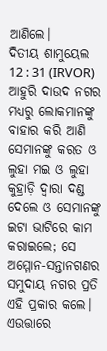ଆଣିଲେ।
ଦିତୀୟ ଶାମୁୟେଲ 12 : 31 (IRVOR)
ଆହୁରି ଦାଉଦ ନଗର ମଧ୍ୟରୁ ଲୋକମାନଙ୍କୁ ବାହାର କରି ଆଣି ସେମାନଙ୍କୁ କରତ ଓ ଲୁହା ମଇ ଓ ଲୁହା କୁହ୍ରାଡ଼ି ଦ୍ୱାରା ଦଣ୍ଡ ଦେଲେ ଓ ସେମାନଙ୍କୁ ଇଟା ଭାଟିରେ କାମ କରାଇଲେ; ସେ ଅମ୍ମୋନ-ସନ୍ତାନଗଣର ସମୁଦାୟ ନଗର ପ୍ରତି ଏହି ପ୍ରକାର କଲେ। ଏଉତ୍ତାରେ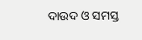ଦାଉଦ ଓ ସମସ୍ତ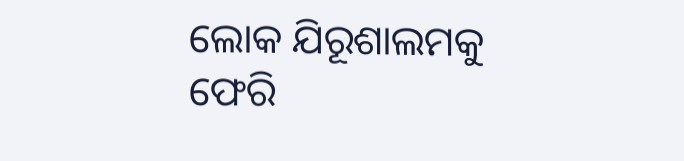ଲୋକ ଯିରୂଶାଲମକୁ ଫେରି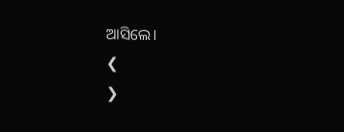ଆସିଲେ।
❮
❯